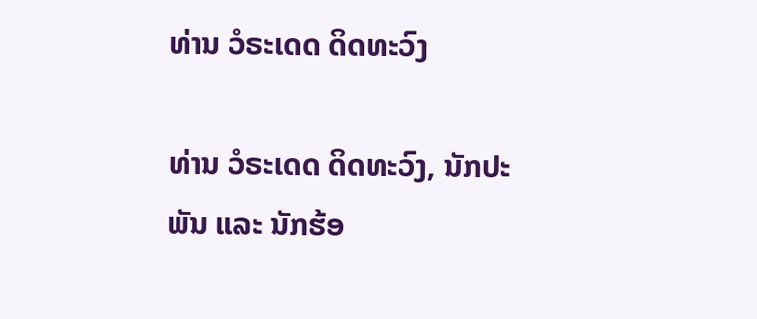ທ່ານ ວໍຣະເດດ ດິດທະວົງ

ທ່ານ ວໍຣະເດດ ດິດທະວົງ, ນັກປະພັນ ແລະ ນັກຮ້ອ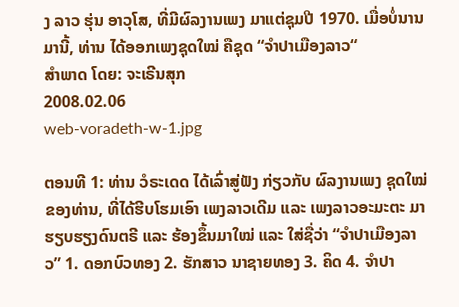ງ ລາວ ຮຸ່ນ ອາວຸໂສ, ທີ່ມີຜົລງານເພງ ມາແຕ່ຊຸມປີ 1970. ເມື່ອບໍ່ນານມານີ້, ທ່ານ ໄດ້ອອກເພງຊຸດໃໝ່ ຄືຊຸດ “ຈໍາປາເມືອງລາວ“
ສໍາພາດ ໂດຍ: ຈະເຣີນສຸກ
2008.02.06
web-voradeth-w-1.jpg

ຕອນທີ 1: ທ່ານ ວໍຣະເດດ ໄດ້ເລົ່າສູ່ຟັງ ກ່ຽວກັບ ຜົລງານເພງ ຊຸດໃໝ່ ຂອງທ່ານ, ທີ່ໄດ້ຮີບໂຮມເອົາ ເພງລາວເດີມ ແລະ ເພງລາວອະມະຕະ ມາຮຽບຮຽງດົນຕຣີ ແລະ ຮ້ອງຂຶ້ນມາໃໝ່ ແລະ ໃສ່ຊື່ວ່າ “ຈໍາປາເມືອງລາວ” 1. ດອກບົວທອງ 2. ຮັກສາວ ນາຊາຍທອງ 3. ຄິດ 4. ຈໍາປາ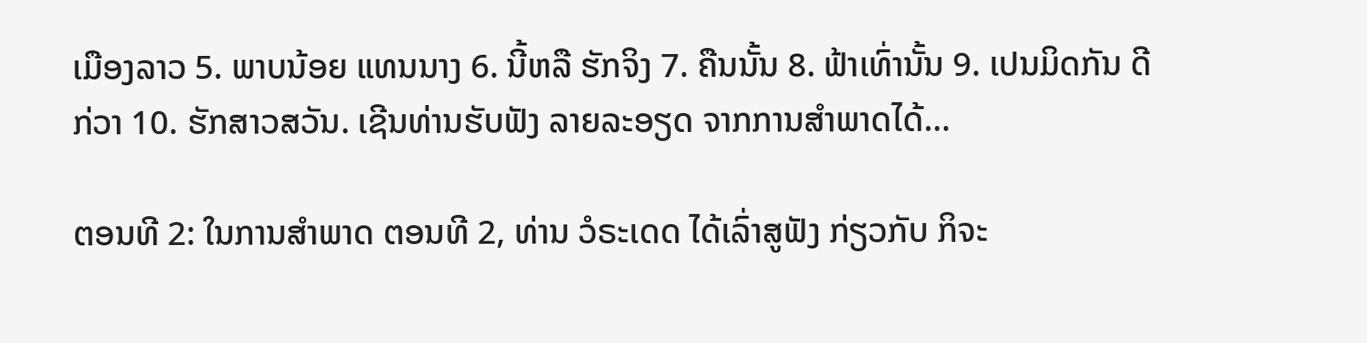ເມືອງລາວ 5. ພາບນ້ອຍ ແທນນາງ 6. ນີ້ຫລື ຮັກຈິງ 7. ຄືນນັ້ນ 8. ຟ້າເທົ່ານັ້ນ 9. ເປນມິດກັນ ດີກ່ວາ 10. ຮັກສາວສວັນ. ເຊີນທ່ານຮັບຟັງ ລາຍລະອຽດ ຈາກການສໍາພາດໄດ້…

ຕອນທີ 2: ໃນການສໍາພາດ ຕອນທີ 2, ທ່ານ ວໍຣະເດດ ໄດ້ເລົ່າສູຟັງ ກ່ຽວກັບ ກິຈະ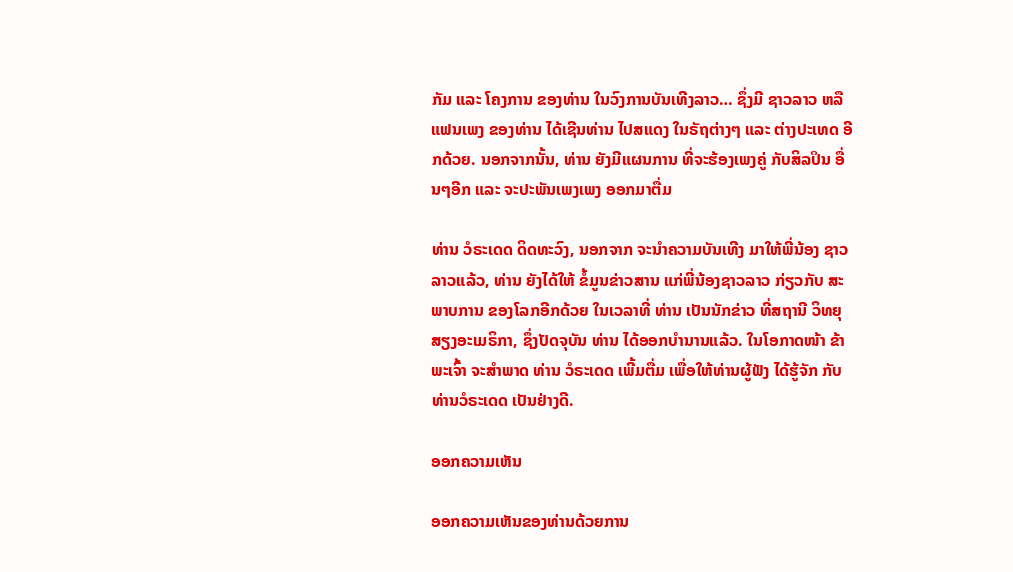ກັມ ແລະ ໂຄງການ ຂອງທ່ານ ໃນວົງການບັນເທີງລາວ… ຊຶ່ງມີ ຊາວລາວ ຫລື ແຟນເພງ ຂອງທ່ານ ໄດ້ເຊີນທ່ານ ໄປສແດງ ໃນຣັຖຕ່າງໆ ແລະ ຕ່າງປະເທດ ອີກດ້ວຍ. ນອກຈາກນັ້ນ, ທ່ານ ຍັງມີແຜນການ ທີ່ຈະຮ້ອງເພງຄູ່ ກັບສິລປິນ ອື່ນໆອີກ ແລະ ຈະປະພັນເພງເພງ ອອກມາຕື່ມ

ທ່ານ ວໍຣະເດດ ດິດທະວົງ, ນອກຈາກ ຈະນໍາຄວາມບັນເທີງ ມາໃຫ້ພີ່ນ້ອງ ຊາວລາວແລ້ວ, ທ່ານ ຍັງໄດ້ໃຫ້ ຂໍ້ມູນຂ່າວສານ ແກ່ພີ່ນ້ອງຊາວລາວ ກ່ຽວກັບ ສະພາບການ ຂອງໂລກອີກດ້ວຍ ໃນເວລາທີ່ ທ່ານ ເປັນນັກຂ່າວ ທີ່ສຖານີ ວິທຍຸ ສຽງອະເມຣິກາ, ຊຶ່ງປັດຈຸບັນ ທ່ານ ໄດ້ອອກບໍານານແລ້ວ. ໃນໂອກາດໜ້າ ຂ້າພະເຈົ້າ ຈະສໍາພາດ ທ່ານ ວໍຣະເດດ ເພີ້ມຕື່ມ ເພື່ອໃຫ້ທ່ານຜູ້ຟັງ ໄດ້ຮູ້ຈັກ ກັບທ່ານວໍຣະເດດ ເປັນຢ່າງດີ.

ອອກຄວາມເຫັນ

ອອກຄວາມເຫັນຂອງທ່ານດ້ວຍການ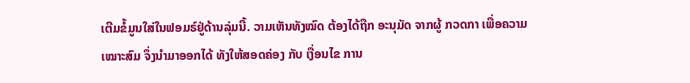ເຕີມຂໍ້ມູນໃສ່ໃນຟອມຣ໌ຢູ່ດ້ານລຸ່ມນີ້. ວາມເຫັນທັງໝົດ ຕ້ອງໄດ້ຖືກ ອະນຸມັດ ຈາກຜູ້ ກວດກາ ເພື່ອຄວາມເໝາະສົມ ຈຶ່ງນໍາມາອອກໄດ້ ທັງໃຫ້ສອດຄ່ອງ ກັບ ເງື່ອນໄຂ ການ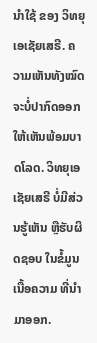ນຳໃຊ້ ຂອງ ວິທຍຸເອເຊັຍເສຣີ. ຄວາມເຫັນທັງໝົດ ຈະບໍ່ປາກົດອອກ ໃຫ້ເຫັນພ້ອມບາດໂລດ. ວິທຍຸເອເຊັຍເສຣີ ບໍ່ມີສ່ວນຮູ້ເຫັນ ຫຼືຮັບຜິດຊອບ ໃນຂໍ້ມູນເນື້ອຄວາມ ທີ່ນໍາມາອອກ.